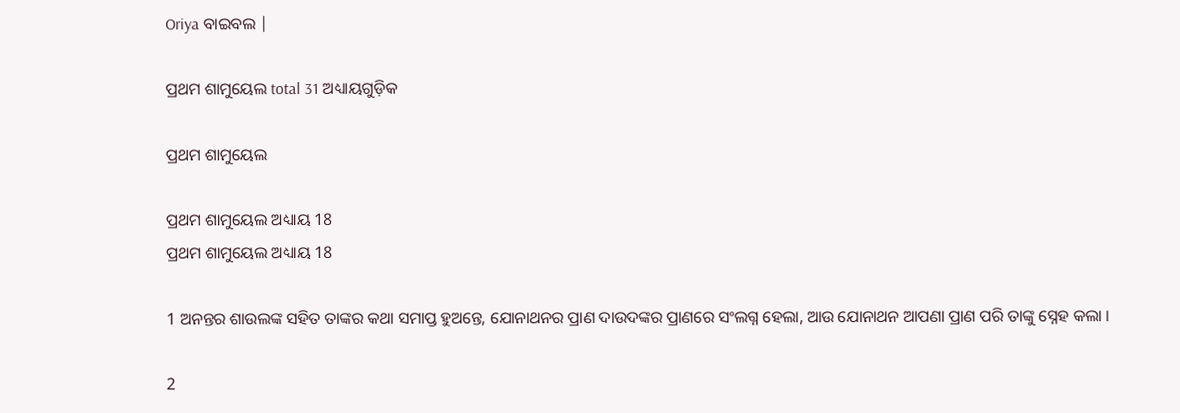Oriya ବାଇବଲ |

ପ୍ରଥମ ଶାମୁୟେଲ total 31 ଅଧ୍ୟାୟଗୁଡ଼ିକ

ପ୍ରଥମ ଶାମୁୟେଲ

ପ୍ରଥମ ଶାମୁୟେଲ ଅଧ୍ୟାୟ 18
ପ୍ରଥମ ଶାମୁୟେଲ ଅଧ୍ୟାୟ 18

1 ଅନନ୍ତର ଶାଉଲଙ୍କ ସହିତ ତାଙ୍କର କଥା ସମାପ୍ତ ହୁଅନ୍ତେ, ଯୋନାଥନର ପ୍ରାଣ ଦାଉଦଙ୍କର ପ୍ରାଣରେ ସଂଲଗ୍ନ ହେଲା, ଆଉ ଯୋନାଥନ ଆପଣା ପ୍ରାଣ ପରି ତାଙ୍କୁ ସ୍ନେହ କଲା ।

2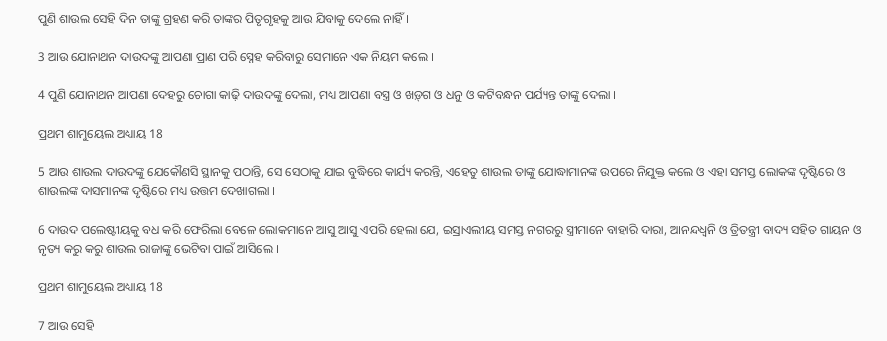ପୁଣି ଶାଉଲ ସେହି ଦିନ ତାଙ୍କୁ ଗ୍ରହଣ କରି ତାଙ୍କର ପିତୃଗୃହକୁ ଆଉ ଯିବାକୁ ଦେଲେ ନାହିଁ ।

3 ଆଉ ଯୋନାଥନ ଦାଉଦଙ୍କୁ ଆପଣା ପ୍ରାଣ ପରି ସ୍ନେହ କରିବାରୁ ସେମାନେ ଏକ ନିୟମ କଲେ ।

4 ପୁଣି ଯୋନାଥନ ଆପଣା ଦେହରୁ ଚୋଗା କାଢ଼ି ଦାଉଦଙ୍କୁ ଦେଲା, ମଧ୍ୟ ଆପଣା ବସ୍ତ୍ର ଓ ଖଡ଼୍‍ଗ ଓ ଧନୁ ଓ କଟିବନ୍ଧନ ପର୍ଯ୍ୟନ୍ତ ତାଙ୍କୁ ଦେଲା ।

ପ୍ରଥମ ଶାମୁୟେଲ ଅଧ୍ୟାୟ 18

5 ଆଉ ଶାଉଲ ଦାଉଦଙ୍କୁ ଯେକୌଣସି ସ୍ଥାନକୁ ପଠାନ୍ତି, ସେ ସେଠାକୁ ଯାଇ ବୁଦ୍ଧିରେ କାର୍ଯ୍ୟ କରନ୍ତି, ଏହେତୁ ଶାଉଲ ତାଙ୍କୁ ଯୋଦ୍ଧାମାନଙ୍କ ଉପରେ ନିଯୁକ୍ତ କଲେ ଓ ଏହା ସମସ୍ତ ଲୋକଙ୍କ ଦୃଷ୍ଟିରେ ଓ ଶାଉଲଙ୍କ ଦାସମାନଙ୍କ ଦୃଷ୍ଟିରେ ମଧ୍ୟ ଉତ୍ତମ ଦେଖାଗଲା ।

6 ଦାଉଦ ପଲେଷ୍ଟୀୟକୁ ବଧ କରି ଫେରିଲା ବେଳେ ଲୋକମାନେ ଆସୁ ଆସୁ ଏପରି ହେଲା ଯେ, ଇସ୍ରାଏଲୀୟ ସମସ୍ତ ନଗରରୁ ସ୍ତ୍ରୀମାନେ ବାହାରି ଦାରା, ଆନନ୍ଦଧ୍ଵନି ଓ ତ୍ରିତନ୍ତ୍ରୀ ବାଦ୍ୟ ସହିତ ଗାୟନ ଓ ନୃତ୍ୟ କରୁ କରୁ ଶାଉଲ ରାଜାଙ୍କୁ ଭେଟିବା ପାଇଁ ଆସିଲେ ।

ପ୍ରଥମ ଶାମୁୟେଲ ଅଧ୍ୟାୟ 18

7 ଆଉ ସେହି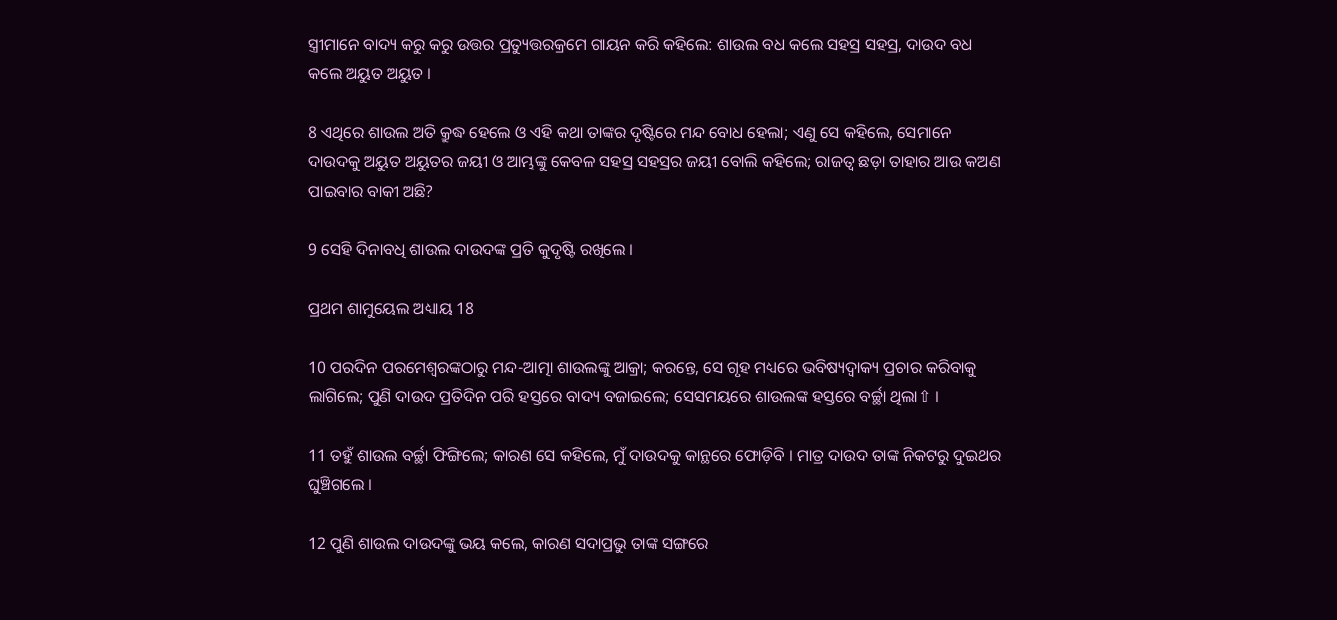ସ୍ତ୍ରୀମାନେ ବାଦ୍ୟ କରୁ କରୁ ଉତ୍ତର ପ୍ରତ୍ୟୁତ୍ତରକ୍ରମେ ଗାୟନ କରି କହିଲେ: ଶାଉଲ ବଧ କଲେ ସହସ୍ର ସହସ୍ର, ଦାଉଦ ବଧ କଲେ ଅୟୁତ ଅୟୁତ ।

8 ଏଥିରେ ଶାଉଲ ଅତି କ୍ରୁଦ୍ଧ ହେଲେ ଓ ଏହି କଥା ତାଙ୍କର ଦୃଷ୍ଟିରେ ମନ୍ଦ ବୋଧ ହେଲା; ଏଣୁ ସେ କହିଲେ, ସେମାନେ ଦାଉଦକୁ ଅୟୁତ ଅୟୁତର ଜୟୀ ଓ ଆମ୍ଭଙ୍କୁ କେବଳ ସହସ୍ର ସହସ୍ରର ଜୟୀ ବୋଲି କହିଲେ; ରାଜତ୍ଵ ଛଡ଼ା ତାହାର ଆଉ କଅଣ ପାଇବାର ବାକୀ ଅଛି?

9 ସେହି ଦିନାବଧି ଶାଉଲ ଦାଉଦଙ୍କ ପ୍ରତି କୁଦୃଷ୍ଟି ରଖିଲେ ।

ପ୍ରଥମ ଶାମୁୟେଲ ଅଧ୍ୟାୟ 18

10 ପରଦିନ ପରମେଶ୍ଵରଙ୍କଠାରୁ ମନ୍ଦ-ଆତ୍ମା ଶାଉଲଙ୍କୁ ଆକ୍ରା; କରନ୍ତେ, ସେ ଗୃହ ମଧ୍ୟରେ ଭବିଷ୍ୟଦ୍ବାକ୍ୟ ପ୍ରଚାର କରିବାକୁ ଲାଗିଲେ; ପୁଣି ଦାଉଦ ପ୍ରତିଦିନ ପରି ହସ୍ତରେ ବାଦ୍ୟ ବଜାଇଲେ; ସେସମୟରେ ଶାଉଲଙ୍କ ହସ୍ତରେ ବର୍ଚ୍ଛା ଥିଲା⇧ ।

11 ତହୁଁ ଶାଉଲ ବର୍ଚ୍ଛା ଫିଙ୍ଗିଲେ; କାରଣ ସେ କହିଲେ, ମୁଁ ଦାଉଦକୁ କାନ୍ଥରେ ଫୋଡ଼ିବି । ମାତ୍ର ଦାଉଦ ତାଙ୍କ ନିକଟରୁ ଦୁଇଥର ଘୁଞ୍ଚିଗଲେ ।

12 ପୁଣି ଶାଉଲ ଦାଉଦଙ୍କୁ ଭୟ କଲେ, କାରଣ ସଦାପ୍ରଭୁ ତାଙ୍କ ସଙ୍ଗରେ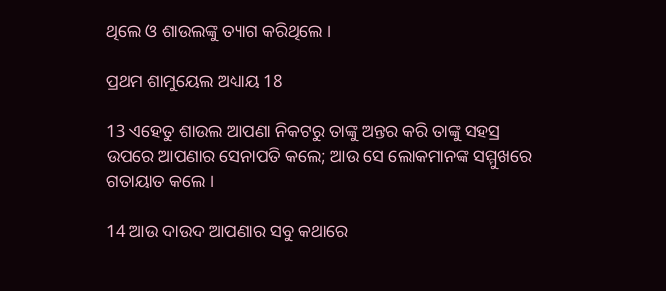ଥିଲେ ଓ ଶାଉଲଙ୍କୁ ତ୍ୟାଗ କରିଥିଲେ ।

ପ୍ରଥମ ଶାମୁୟେଲ ଅଧ୍ୟାୟ 18

13 ଏହେତୁ ଶାଉଲ ଆପଣା ନିକଟରୁ ତାଙ୍କୁ ଅନ୍ତର କରି ତାଙ୍କୁ ସହସ୍ର ଉପରେ ଆପଣାର ସେନାପତି କଲେ; ଆଉ ସେ ଲୋକମାନଙ୍କ ସମ୍ମୁଖରେ ଗତାୟାତ କଲେ ।

14 ଆଉ ଦାଉଦ ଆପଣାର ସବୁ କଥାରେ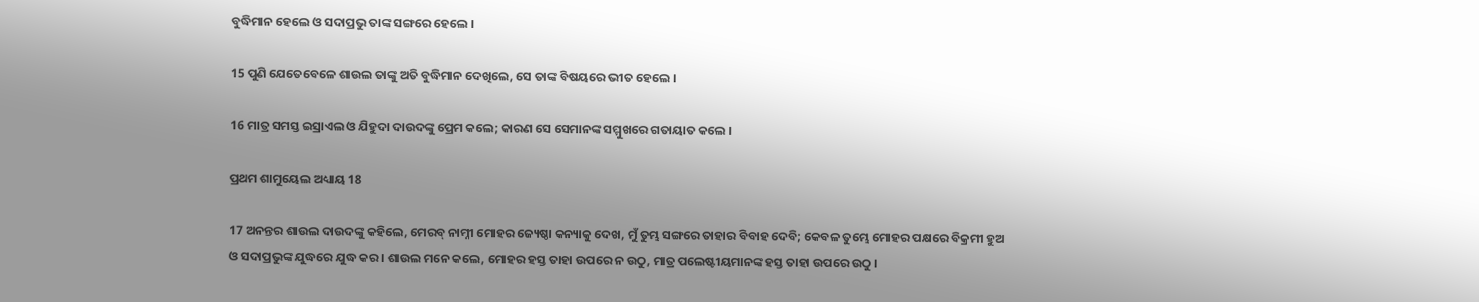ବୁଦ୍ଧିମାନ ହେଲେ ଓ ସଦାପ୍ରଭୁ ତାଙ୍କ ସଙ୍ଗରେ ହେଲେ ।

15 ପୁଣି ଯେତେବେଳେ ଶାଉଲ ତାଙ୍କୁ ଅତି ବୁଦ୍ଧିମାନ ଦେଖିଲେ, ସେ ତାଙ୍କ ବିଷୟରେ ଭୀତ ହେଲେ ।

16 ମାତ୍ର ସମସ୍ତ ଇସ୍ରାଏଲ ଓ ଯିହୁଦା ଦାଉଦଙ୍କୁ ପ୍ରେମ କଲେ; କାରଣ ସେ ସେମାନଙ୍କ ସମ୍ମୁଖରେ ଗତାୟାତ କଲେ ।

ପ୍ରଥମ ଶାମୁୟେଲ ଅଧ୍ୟାୟ 18

17 ଅନନ୍ତର ଶାଉଲ ଦାଉଦଙ୍କୁ କହିଲେ, ମେରବ୍ ନାମ୍ନୀ ମୋହର ଜ୍ୟେଷ୍ଠା କନ୍ୟାକୁ ଦେଖ, ମୁଁ ତୁମ୍ଭ ସଙ୍ଗରେ ତାହାର ବିବାହ ଦେବି; କେବଳ ତୁମ୍ଭେ ମୋହର ପକ୍ଷରେ ବିକ୍ରମୀ ହୁଅ ଓ ସଦାପ୍ରଭୁଙ୍କ ଯୁଦ୍ଧରେ ଯୁଦ୍ଧ କର । ଶାଉଲ ମନେ କଲେ, ମୋହର ହସ୍ତ ତାହା ଉପରେ ନ ଉଠୁ, ମାତ୍ର ପଲେଷ୍ଟୀୟମାନଙ୍କ ହସ୍ତ ତାହା ଉପରେ ଉଠୁ ।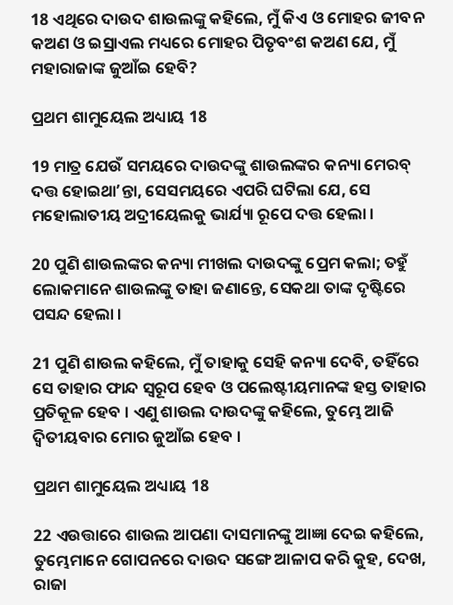18 ଏଥିରେ ଦାଉଦ ଶାଉଲଙ୍କୁ କହିଲେ, ମୁଁ କିଏ ଓ ମୋହର ଜୀବନ କଅଣ ଓ ଇସ୍ରାଏଲ ମଧ୍ୟରେ ମୋହର ପିତୃବଂଶ କଅଣ ଯେ, ମୁଁ ମହାରାଜାଙ୍କ ଜୁଆଁଇ ହେବି?

ପ୍ରଥମ ଶାମୁୟେଲ ଅଧ୍ୟାୟ 18

19 ମାତ୍ର ଯେଉଁ ସମୟରେ ଦାଉଦଙ୍କୁ ଶାଉଲଙ୍କର କନ୍ୟା ମେରବ୍ ଦତ୍ତ ହୋଇଥାʼନ୍ତା, ସେସମୟରେ ଏପରି ଘଟିଲା ଯେ, ସେ ମହୋଲାତୀୟ ଅଦ୍ରୀୟେଲକୁ ଭାର୍ଯ୍ୟା ରୂପେ ଦତ୍ତ ହେଲା ।

20 ପୁଣି ଶାଉଲଙ୍କର କନ୍ୟା ମୀଖଲ ଦାଉଦଙ୍କୁ ପ୍ରେମ କଲା; ତହୁଁ ଲୋକମାନେ ଶାଉଲଙ୍କୁ ତାହା ଜଣାନ୍ତେ, ସେକଥା ତାଙ୍କ ଦୃଷ୍ଟିରେ ପସନ୍ଦ ହେଲା ।

21 ପୁଣି ଶାଉଲ କହିଲେ, ମୁଁ ତାହାକୁ ସେହି କନ୍ୟା ଦେବି, ତହିଁରେ ସେ ତାହାର ଫାନ୍ଦ ସ୍ଵରୂପ ହେବ ଓ ପଲେଷ୍ଟୀୟମାନଙ୍କ ହସ୍ତ ତାହାର ପ୍ରତିକୂଳ ହେବ । ଏଣୁ ଶାଉଲ ଦାଉଦଙ୍କୁ କହିଲେ, ତୁମ୍ଭେ ଆଜି ଦ୍ଵିତୀୟବାର ମୋର ଜୁଆଁଇ ହେବ ।

ପ୍ରଥମ ଶାମୁୟେଲ ଅଧ୍ୟାୟ 18

22 ଏଉତ୍ତାରେ ଶାଉଲ ଆପଣା ଦାସମାନଙ୍କୁ ଆଜ୍ଞା ଦେଇ କହିଲେ, ତୁମ୍ଭେମାନେ ଗୋପନରେ ଦାଉଦ ସଙ୍ଗେ ଆଳାପ କରି କୁହ, ଦେଖ, ରାଜା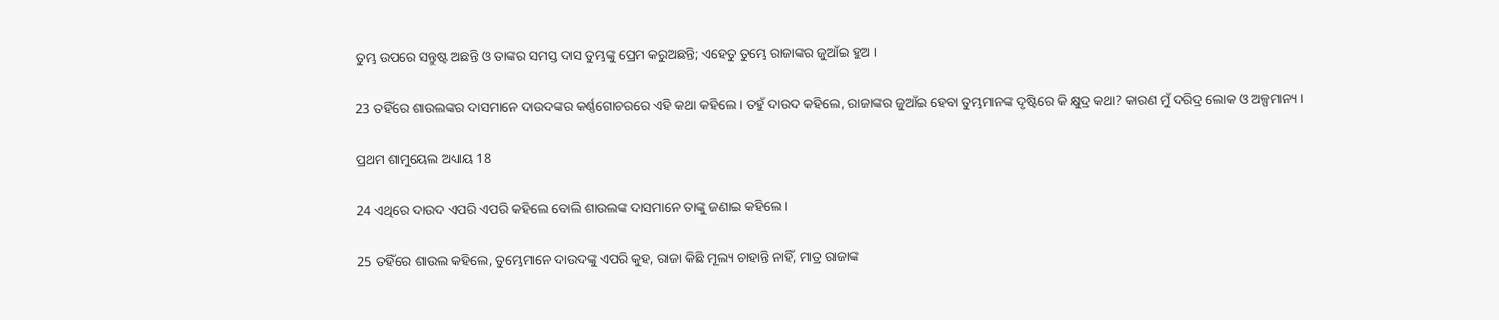ତୁମ୍ଭ ଉପରେ ସନ୍ତୁଷ୍ଟ ଅଛନ୍ତି ଓ ତାଙ୍କର ସମସ୍ତ ଦାସ ତୁମ୍ଭଙ୍କୁ ପ୍ରେମ କରୁଅଛନ୍ତି; ଏହେତୁ ତୁମ୍ଭେ ରାଜାଙ୍କର ଜୁଆଁଇ ହୁଅ ।

23 ତହିଁରେ ଶାଉଲଙ୍କର ଦାସମାନେ ଦାଉଦଙ୍କର କର୍ଣ୍ଣଗୋଚରରେ ଏହି କଥା କହିଲେ । ତହୁଁ ଦାଉଦ କହିଲେ, ରାଜାଙ୍କର ଜୁଆଁଇ ହେବା ତୁମ୍ଭମାନଙ୍କ ଦୃଷ୍ଟିରେ କି କ୍ଷୁଦ୍ର କଥା? କାରଣ ମୁଁ ଦରିଦ୍ର ଲୋକ ଓ ଅଳ୍ପମାନ୍ୟ ।

ପ୍ରଥମ ଶାମୁୟେଲ ଅଧ୍ୟାୟ 18

24 ଏଥିରେ ଦାଉଦ ଏପରି ଏପରି କହିଲେ ବୋଲି ଶାଉଲଙ୍କ ଦାସମାନେ ତାଙ୍କୁ ଜଣାଇ କହିଲେ ।

25 ତହିଁରେ ଶାଉଲ କହିଲେ, ତୁମ୍ଭେମାନେ ଦାଉଦଙ୍କୁ ଏପରି କୁହ, ରାଜା କିଛି ମୂଲ୍ୟ ଚାହାନ୍ତି ନାହିଁ, ମାତ୍ର ରାଜାଙ୍କ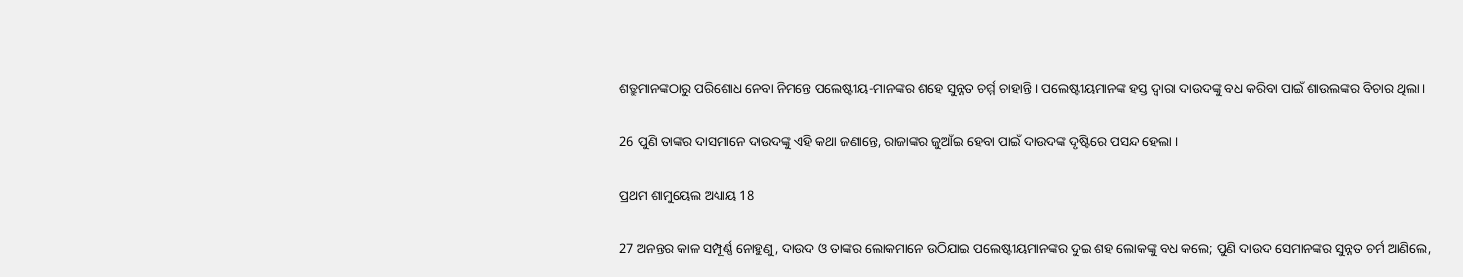ଶତ୍ରୁମାନଙ୍କଠାରୁ ପରିଶୋଧ ନେବା ନିମନ୍ତେ ପଲେଷ୍ଟୀୟ-ମାନଙ୍କର ଶହେ ସୁନ୍ନତ ଚର୍ମ୍ମ ଚାହାନ୍ତି । ପଲେଷ୍ଟୀୟମାନଙ୍କ ହସ୍ତ ଦ୍ଵାରା ଦାଉଦଙ୍କୁ ବଧ କରିବା ପାଇଁ ଶାଉଲଙ୍କର ବିଚାର ଥିଲା ।

26 ପୁଣି ତାଙ୍କର ଦାସମାନେ ଦାଉଦଙ୍କୁ ଏହି କଥା ଜଣାନ୍ତେ, ରାଜାଙ୍କର ଜୁଆଁଇ ହେବା ପାଇଁ ଦାଉଦଙ୍କ ଦୃଷ୍ଟିରେ ପସନ୍ଦ ହେଲା ।

ପ୍ରଥମ ଶାମୁୟେଲ ଅଧ୍ୟାୟ 18

27 ଅନନ୍ତର କାଳ ସମ୍ପୂର୍ଣ୍ଣ ନୋହୁଣୁ, ଦାଉଦ ଓ ତାଙ୍କର ଲୋକମାନେ ଉଠିଯାଇ ପଲେଷ୍ଟୀୟମାନଙ୍କର ଦୁଇ ଶହ ଲୋକଙ୍କୁ ବଧ କଲେ; ପୁଣି ଦାଉଦ ସେମାନଙ୍କର ସୁନ୍ନତ ଚର୍ମ ଆଣିଲେ,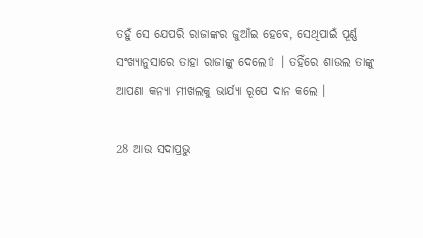ତହୁଁ ସେ ଯେପରି ରାଜାଙ୍କର ଜୁଆଁଇ ହେବେ, ସେଥିପାଇଁ ପୂର୍ଣ୍ଣ ସଂଖ୍ୟାନୁସାରେ ତାହା ରାଜାଙ୍କୁ ଦେଲେ⇧ । ତହିଁରେ ଶାଉଲ ତାଙ୍କୁ ଆପଣା କନ୍ୟା ମୀଖଲକୁ ଭାର୍ଯ୍ୟା ରୂପେ ଦାନ କଲେ ।

28 ଆଉ ସଦାପ୍ରଭୁ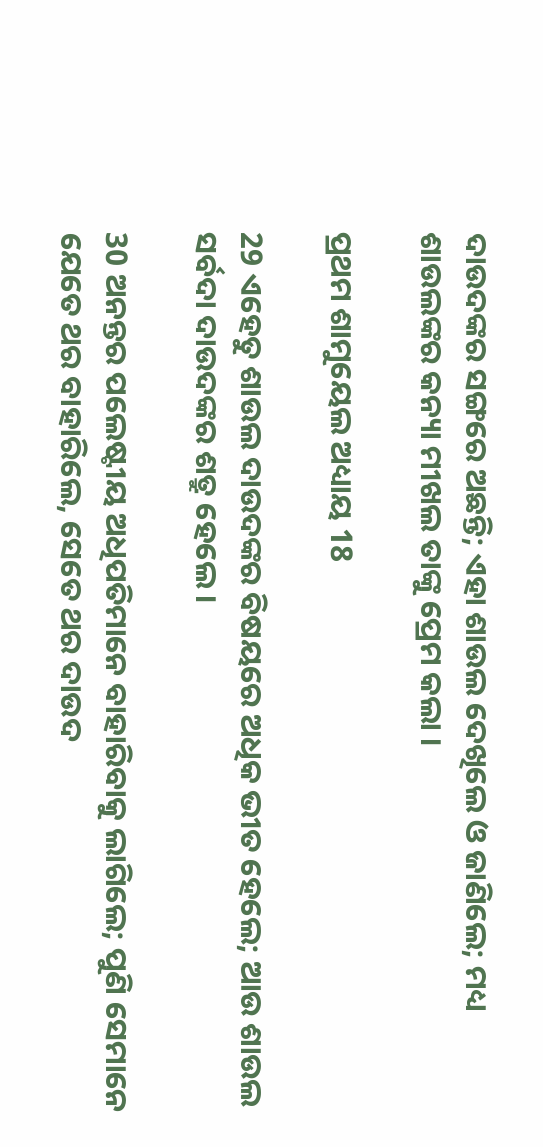ଦାଉଦଙ୍କର ସଙ୍ଗରେ ଅଛନ୍ତି; ଏହା ଶାଉଲ ଦେଖିଲେ ଓ ଜାଣିଲେ; ମଧ୍ୟ ଶାଉଲଙ୍କର କନ୍ୟା ମୀଖଲ ତାଙ୍କୁ ପ୍ରେମ କଲା ।

ପ୍ରଥମ ଶାମୁୟେଲ ଅଧ୍ୟାୟ 18

29 ଏହେତୁ ଶାଉଲ ଦାଉଦଙ୍କର ବିଷୟରେ ଅଧିକ ଭୀତ ହେଲେ; ଆଉ ଶାଉଲ ସର୍ବଦା ଦାଉଦଙ୍କର ଶତ୍ରୁ ହେଲେ ।

30 ଅନନ୍ତର ପଲେଷ୍ଟୀୟ ଅଧିପତିମାନେ ବାହାରିବାକୁ ଲାଗିଲେ; ପୁଣି ସେମାନେ ଯେତେ ଥର ବାହାରିଲେ, ସେତେ ଥର ଦାଉଦ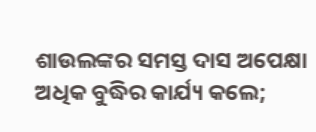ଶାଉଲଙ୍କର ସମସ୍ତ ଦାସ ଅପେକ୍ଷା ଅଧିକ ବୁଦ୍ଧିର କାର୍ଯ୍ୟ କଲେ;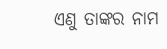ଏଣୁ ତାଙ୍କର ନାମ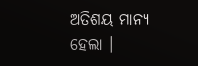ଅତିଶୟ ମାନ୍ୟ ହେଲା ।